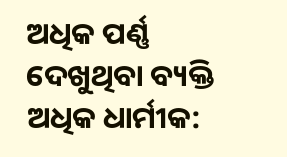ଅଧିକ ପର୍ଣ୍ଣ ଦେଖୁଥିବା ବ୍ୟକ୍ତି ଅଧିକ ଧାର୍ମୀକ: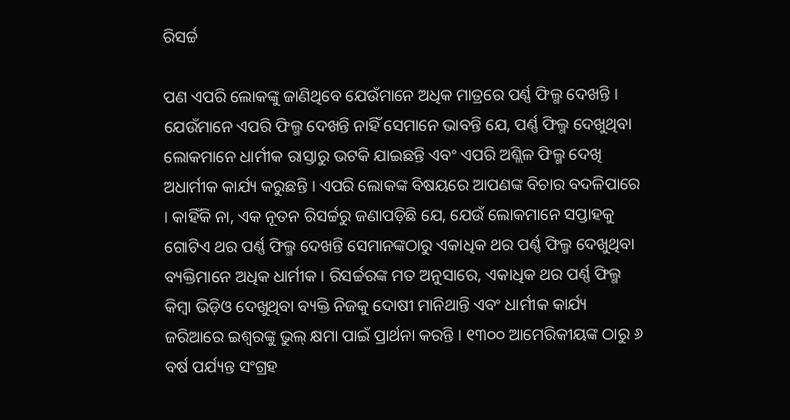ରିସର୍ଚ୍ଚ

ପଣ ଏପରି ଲୋକଙ୍କୁ ଜାଣିଥିବେ ଯେଉଁମାନେ ଅଧିକ ମାତ୍ରରେ ପର୍ଣ୍ଣ ଫିଲ୍ମ ଦେଖନ୍ତି । ଯେଉଁମାନେ ଏପରି ଫିଲ୍ମ ଦେଖନ୍ତି ନାହିଁ ସେମାନେ ଭାବନ୍ତି ଯେ, ପର୍ଣ୍ଣ ଫିଲ୍ମ ଦେଖୁଥିବା ଲୋକମାନେ ଧାର୍ମୀକ ରାସ୍ତାରୁ ଭଟକି ଯାଇଛନ୍ତି ଏବଂ ଏପରି ଅଶ୍ଲିଳ ଫିଲ୍ମ ଦେଖି ଅଧାର୍ମୀକ କାର୍ଯ୍ୟ କରୁଛନ୍ତି । ଏପରି ଲୋକଙ୍କ ବିଷୟରେ ଆପଣଙ୍କ ବିଚାର ବଦଳିପାରେ । କାହିଁକି ନା, ଏକ ନୂତନ ରିସର୍ଚ୍ଚରୁ ଜଣାପଡ଼ିଛି ଯେ, ଯେଉଁ ଲୋକମାନେ ସପ୍ତାହକୁ ଗୋଟିଏ ଥର ପର୍ଣ୍ଣ ଫିଲ୍ମ ଦେଖନ୍ତି ସେମାନଙ୍କଠାରୁ ଏକାଧିକ ଥର ପର୍ଣ୍ଣ ଫିଲ୍ମ ଦେଖୁଥିବା ବ୍ୟକ୍ତିମାନେ ଅଧିକ ଧାର୍ମୀକ । ରିସର୍ଚ୍ଚରଙ୍କ ମତ ଅନୁସାରେ, ଏକାଧିକ ଥର ପର୍ଣ୍ଣ ଫିଲ୍ମ କିମ୍ବା ଭିଡ଼ିଓ ଦେଖୁଥିବା ବ୍ୟକ୍ତି ନିଜକୁ ଦୋଷୀ ମାନିଥାନ୍ତି ଏବଂ ଧାର୍ମୀକ କାର୍ଯ୍ୟ ଜରିଆରେ ଇଶ୍ୱରଙ୍କୁ ଭୁଲ୍ କ୍ଷମା ପାଇଁ ପ୍ରାର୍ଥନା କରନ୍ତି । ୧୩୦୦ ଆମେରିକୀୟଙ୍କ ଠାରୁ ୬ ବର୍ଷ ପର୍ଯ୍ୟନ୍ତ ସଂଗ୍ରହ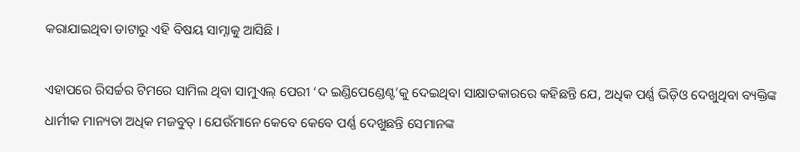କରାଯାଇଥିବା ଡାଟାରୁ ଏହି ବିଷୟ ସାମ୍ନାକୁ ଆସିଛି ।

ଏହାପରେ ରିସର୍ଚ୍ଚର ଟିମରେ ସାମିଲ ଥିବା ସାମୁଏଲ୍ ପେରୀ ‘ଦ ଇଣ୍ଡିପେଣ୍ଡେଣ୍ଟ’କୁ ଦେଇଥିବା ସାକ୍ଷାତକାରରେ କହିଛନ୍ତି ଯେ, ଅଧିକ ପର୍ଣ୍ଣ ଭିଡ଼ିଓ ଦେଖୁଥିବା ବ୍ୟକ୍ତିଙ୍କ ଧାର୍ମୀକ ମାନ୍ୟତା ଅଧିକ ମଜବୁତ୍ । ଯେଉଁମାନେ କେବେ କେବେ ପର୍ଣ୍ଣ ଦେଖୁଛନ୍ତି ସେମାନଙ୍କ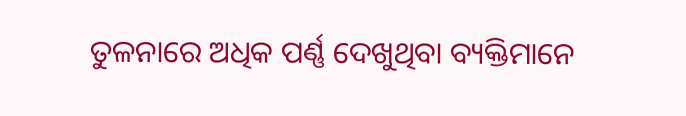ତୁଳନାରେ ଅଧିକ ପର୍ଣ୍ଣ ଦେଖୁଥିବା ବ୍ୟକ୍ତିମାନେ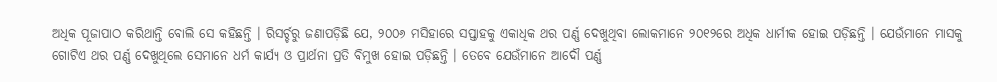ଅଧିକ ପୂଜାପାଠ କରିଥାନ୍ତି ବୋଲି ସେ କହିଛନ୍ତି । ରିସର୍ଚ୍ଚରୁ ଜଣାପଡ଼ିଛି ଯେ, ୨୦୦୬ ମସିହାରେ ସପ୍ତାହକୁ ଏକାଧିକ ଥର ପର୍ଣ୍ଣ ଦେଖୁଥିବା ଲୋକମାନେ ୨୦୧୨ରେ ଅଧିକ ଧାର୍ମୀକ ହୋଇ ପଡ଼ିଛନ୍ତି । ଯେଉଁମାନେ ମାସକୁ ଗୋଟିଏ ଥର ପର୍ଣ୍ଣ ଦେଖୁଥିଲେ ସେମାନେ ଧର୍ମ କାର୍ଯ୍ୟ ଓ ପ୍ରାର୍ଥନା ପ୍ରତି ବିମୁଖ ହୋଇ ପଡ଼ିଛନ୍ତି । ତେବେ ଯେଉଁମାନେ ଆଦୌ ପର୍ଣ୍ଣ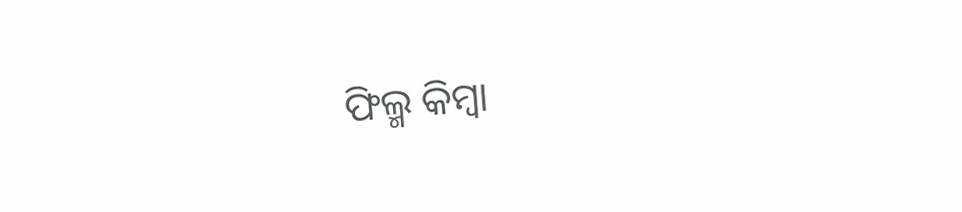ଫିଲ୍ମ କିମ୍ବା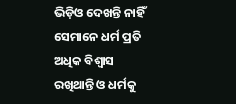ଭିଡ଼ିଓ ଦେଖନ୍ତି ନାହିଁ ସେମାନେ ଧର୍ମ ପ୍ରତି ଅଧିକ ବିଶ୍ୱାସ ରଖିଥାନ୍ତି ଓ ଧର୍ମକୁ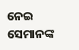ନେଇ ସେମାନଙ୍କ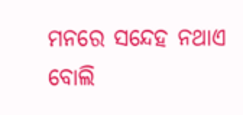ମନରେ ସନ୍ଦେହ ନଥାଏ ବୋଲି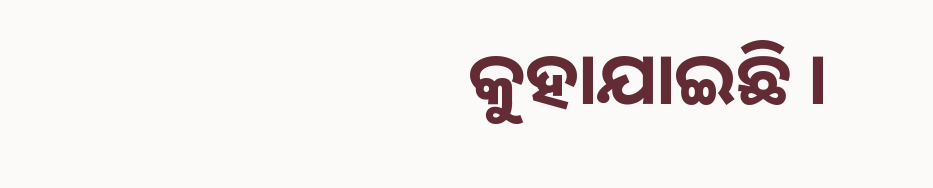କୁହାଯାଇଛି ।